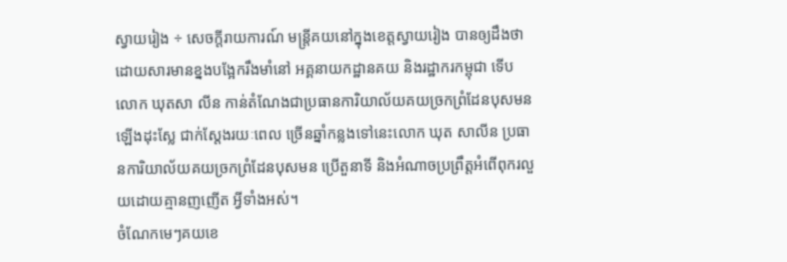ស្វាយរៀង ÷ សេចក្តីរាយការណ៍ មន្ត្រីគយនៅក្នុងខេត្តស្វាយរៀង បានឲ្យដឹងថា ដោយសារមានខ្នងបង្អែករឹងមាំនៅ អគ្គនាយកដ្ឋានគយ និងរដ្ឋាករកម្ពុជា ទើប លោក ឃុតសា លីន កាន់តំណែងជាប្រធានការិយាល័យគយច្រកព្រំដែនបុសមន ឡើងដុះស្លែ ជាក់ស្តែងរយៈពេល ច្រើនឆ្នាំកន្លងទៅនេះលោក ឃុត សាលីន ប្រធានការិយាល័យគយច្រកព្រំដែនបុសមន ប្រើតួនាទី និងអំណាចប្រព្រឹត្តអំពើពុករលួយដោយគ្មានញញើត អ្វីទាំងអស់។
ចំណែកមេៗគយខេ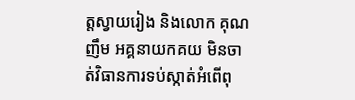ត្តស្វាយរៀង និងលោក គុណ ញឹម អគ្គនាយកគយ មិនចាត់វិធានការទប់ស្កាត់អំពើពុ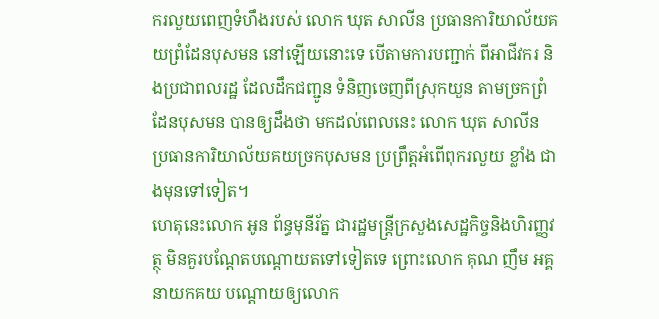ករលួយពេញទំហឹងរបស់ លោក ឃុត សាលីន ប្រធានការិយាល័យគយព្រំដែនបុសមន នៅឡើយនោះទេ បេីតាមការបញ្ជាក់ ពីអាជីវករ និងប្រជាពលរដ្ឋ ដែលដឹកជញ្ជូន ទំនិញចេញពីស្រុកយួន តាមច្រកព្រំដែនបុសមន បានឲ្យដឹងថា មកដល់ពេលនេះ លោក ឃុត សាលីន ប្រធានការិយាល័យគយច្រកបុសមន ប្រព្រឹត្តអំពើពុករលួយ ខ្លាំង ជាងមុនទៅទៀត។
ហេតុនេះលោក អូន ព័ន្ធមុនីរ័ត្ន ជារដ្ឋមន្ត្រីក្រសួងសេដ្ឋកិច្ចនិងហិរញ្ញវត្ថុ មិនគួរបណ្តែតបណ្តោយតទៅទៀតទេ ព្រោះលោក គុណ ញឹម អគ្គនាយកគយ បណ្តោយឲ្យលោក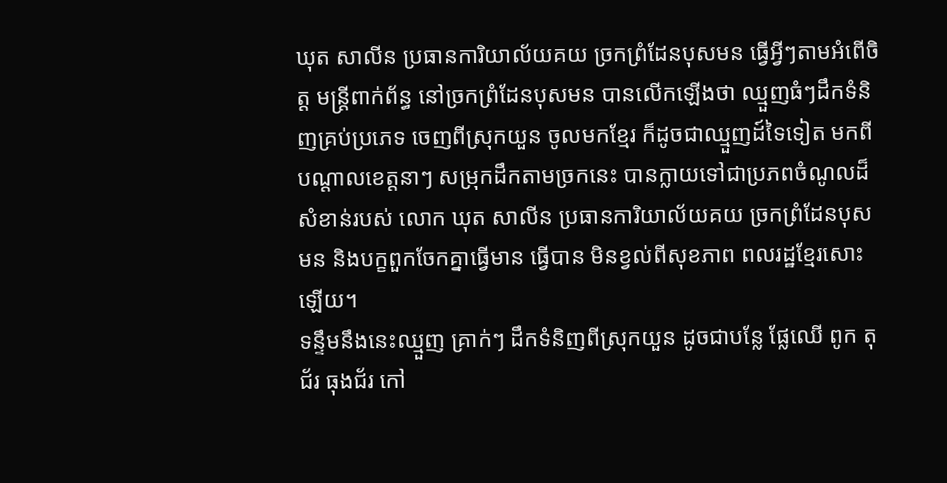ឃុត សាលីន ប្រធានការិយាល័យគយ ច្រកព្រំដែនបុសមន ធ្វើអ្វីៗតាមអំពើចិត្ត មន្ត្រីពាក់ព័ន្ធ នៅច្រកព្រំដែនបុសមន បានលេីកឡេីងថា ឈ្មួញធំៗដឹកទំនិញគ្រប់ប្រភេទ ចេញពីស្រុកយួន ចូលមកខ្មែរ ក៏ដូចជាឈ្មួញដ៍ទៃទៀត មកពីបណ្តាលខេត្តនាៗ សម្រុកដឹកតាមច្រកនេះ បានក្លាយទៅជាប្រភពចំណូលដ៏សំខាន់របស់ លោក ឃុត សាលីន ប្រធានការិយាល័យគយ ច្រកព្រំដែនបុសមន និងបក្ខពួកចែកគ្នាធ្វេីមាន ធ្វេីបាន មិនខ្វល់ពីសុខភាព ពលរដ្ឋខ្មែរសោះឡើយ។
ទន្ទឹមនឹងនេះឈ្មួញ គ្រាក់ៗ ដឹកទំនិញពីស្រុកយួន ដូចជាបន្លែ ផ្លែឈើ ពូក តុជ័រ ធុងជ័រ កៅ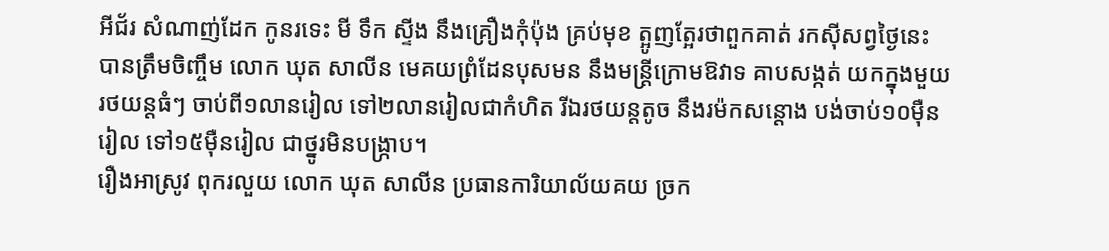អីជ័រ សំណាញ់ដែក កូនរទេះ មី ទឹក ស្ទីង នឹងគ្រឿងកុំប៉ុង គ្រប់មុខ ត្អូញត្អែរថាពួកគាត់ រកស៊ីសព្វថ្ងៃនេះ បានត្រឹមចិញ្ចឹម លោក ឃុត សាលីន មេគយព្រំដែនបុសមន នឹងមន្ត្រីក្រោមឱវាទ គាបសង្កត់ យកក្នុងមួយ រថយន្តធំៗ ចាប់ពី១លានរៀល ទៅ២លានរៀលជាកំហិត រីឯរថយន្តតូច នឹងរម៉កសន្តោង បង់ចាប់១០មុឺនរៀល ទៅ១៥មុឺនរៀល ជាថ្នូរមិនបង្ក្រាប។
រឿងអាស្រូវ ពុករលួយ លោក ឃុត សាលីន ប្រធានការិយាល័យគយ ច្រក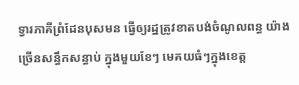ទ្វារភាគីព្រំដែនបុសមន ធ្វើឲ្យរដ្ឋត្រូវខាតបង់ចំណូលពន្ធ យ៉ាងច្រើនសន្ធឹកសន្ធាប់ ក្នុងមួយខែៗ មេគយធំៗក្នុងខេត្ត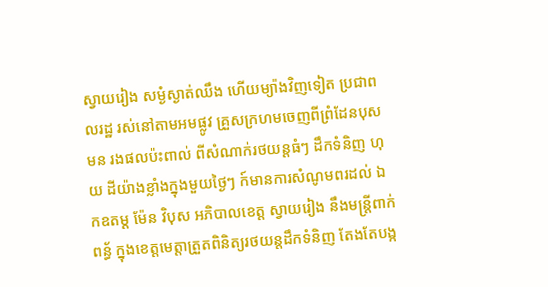ស្វាយរៀង សម្ងំស្ងាត់ឈឹង ហេីយម្យ៉ាងវិញទៀត ប្រជាពលរដ្ឋ រស់នៅតាមអមផ្លូវ គ្រួសក្រហមចេញពីព្រំដែនបុសមន រងផលប៉ះពាល់ ពីសំណាក់រថយន្តធំៗ ដឹកទំនិញ ហុយ ដីយ៉ាងខ្លាំងក្នុងមួយថ្ងៃៗ ក៍មានការសំណូមពរដល់ ឯកឧតម្ត ម៉ែន វិបុស អភិបាលខេត្ត ស្វាយរៀង នឹងមន្ត្រីពាក់ពន្ធ័ ក្នុងខេត្តមេត្តាត្រួតពិនិត្យរថយន្តដឹកទំនិញ តែងតែបង្ក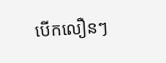បេីកលឿនៗ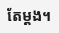តែម្តង។